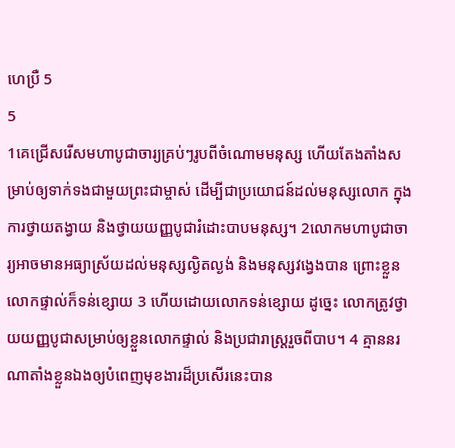ហេប្រឺ 5
5
1គេជ្រើសរើសមហាបូជាចារ្យគ្រប់ៗរូបពីចំណោមមនុស្ស ហើយតែងតាំងសម្រាប់ឲ្យទាក់ទងជាមួយព្រះជាម្ចាស់ ដើម្បីជាប្រយោជន៍ដល់មនុស្សលោក ក្នុងការថ្វាយតង្វាយ និងថ្វាយយញ្ញបូជារំដោះបាបមនុស្ស។ 2លោកមហាបូជាចារ្យអាចមានអធ្យាស្រ័យដល់មនុស្សល្ងិតល្ងង់ និងមនុស្សវង្វេងបាន ព្រោះខ្លួនលោកផ្ទាល់ក៏ទន់ខ្សោយ 3 ហើយដោយលោកទន់ខ្សោយ ដូច្នេះ លោកត្រូវថ្វាយយញ្ញបូជាសម្រាប់ឲ្យខ្លួនលោកផ្ទាល់ និងប្រជារាស្ត្ររួចពីបាប។ 4 គ្មាននរណាតាំងខ្លួនឯងឲ្យបំពេញមុខងារដ៏ប្រសើរនេះបាន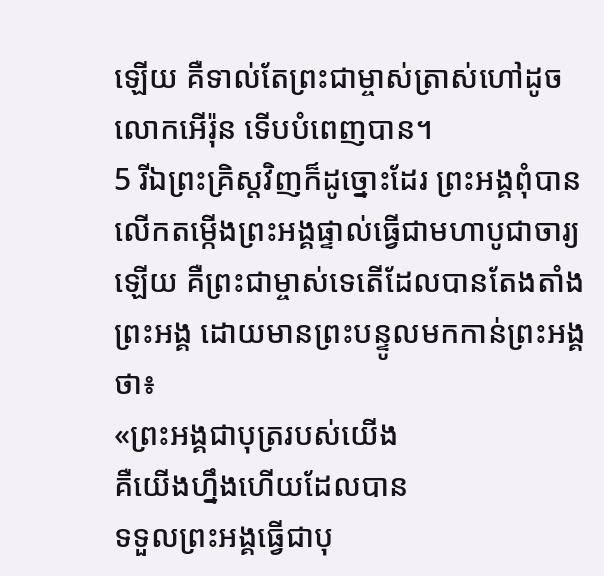ឡើយ គឺទាល់តែព្រះជាម្ចាស់ត្រាស់ហៅដូចលោកអើរ៉ុន ទើបបំពេញបាន។
5 រីឯព្រះគ្រិស្តវិញក៏ដូច្នោះដែរ ព្រះអង្គពុំបានលើកតម្កើងព្រះអង្គផ្ទាល់ធ្វើជាមហាបូជាចារ្យឡើយ គឺព្រះជាម្ចាស់ទេតើដែលបានតែងតាំងព្រះអង្គ ដោយមានព្រះបន្ទូលមកកាន់ព្រះអង្គថា៖
«ព្រះអង្គជាបុត្ររបស់យើង
គឺយើងហ្នឹងហើយដែលបាន
ទទួលព្រះអង្គធ្វើជាបុ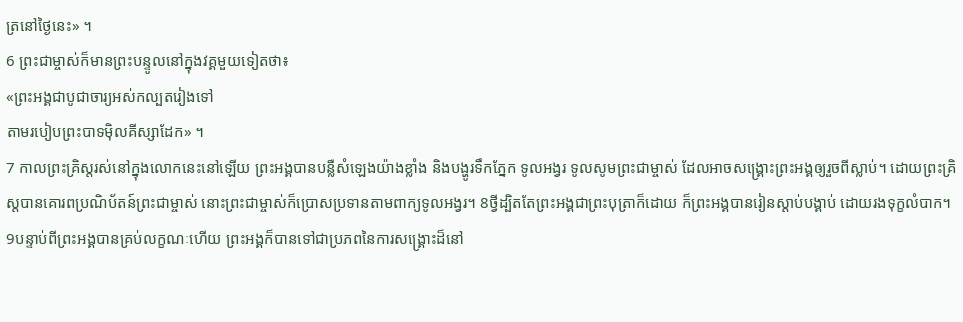ត្រនៅថ្ងៃនេះ» ។
6 ព្រះជាម្ចាស់ក៏មានព្រះបន្ទូលនៅក្នុងវគ្គមួយទៀតថា៖
«ព្រះអង្គជាបូជាចារ្យអស់កល្បតរៀងទៅ
តាមរបៀបព្រះបាទម៉ិលគីស្សាដែក» ។
7 កាលព្រះគ្រិស្តរស់នៅក្នុងលោកនេះនៅឡើយ ព្រះអង្គបានបន្លឺសំឡេងយ៉ាងខ្លាំង និងបង្ហូរទឹកភ្នែក ទូលអង្វរ ទូលសូមព្រះជាម្ចាស់ ដែលអាចសង្គ្រោះព្រះអង្គឲ្យរួចពីស្លាប់។ ដោយព្រះគ្រិស្តបានគោរពប្រណិប័តន៍ព្រះជាម្ចាស់ នោះព្រះជាម្ចាស់ក៏ប្រោសប្រទានតាមពាក្យទូលអង្វរ។ 8ថ្វីដ្បិតតែព្រះអង្គជាព្រះបុត្រាក៏ដោយ ក៏ព្រះអង្គបានរៀនស្ដាប់បង្គាប់ ដោយរងទុក្ខលំបាក។ 9បន្ទាប់ពីព្រះអង្គបានគ្រប់លក្ខណៈហើយ ព្រះអង្គក៏បានទៅជាប្រភពនៃការសង្គ្រោះដ៏នៅ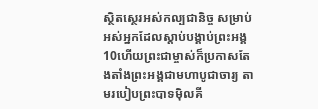ស្ថិតស្ថេរអស់កល្បជានិច្ច សម្រាប់អស់អ្នកដែលស្ដាប់បង្គាប់ព្រះអង្គ 10ហើយព្រះជាម្ចាស់ក៏ប្រកាសតែងតាំងព្រះអង្គជាមហាបូជាចារ្យ តាមរបៀបព្រះបាទម៉ិលគី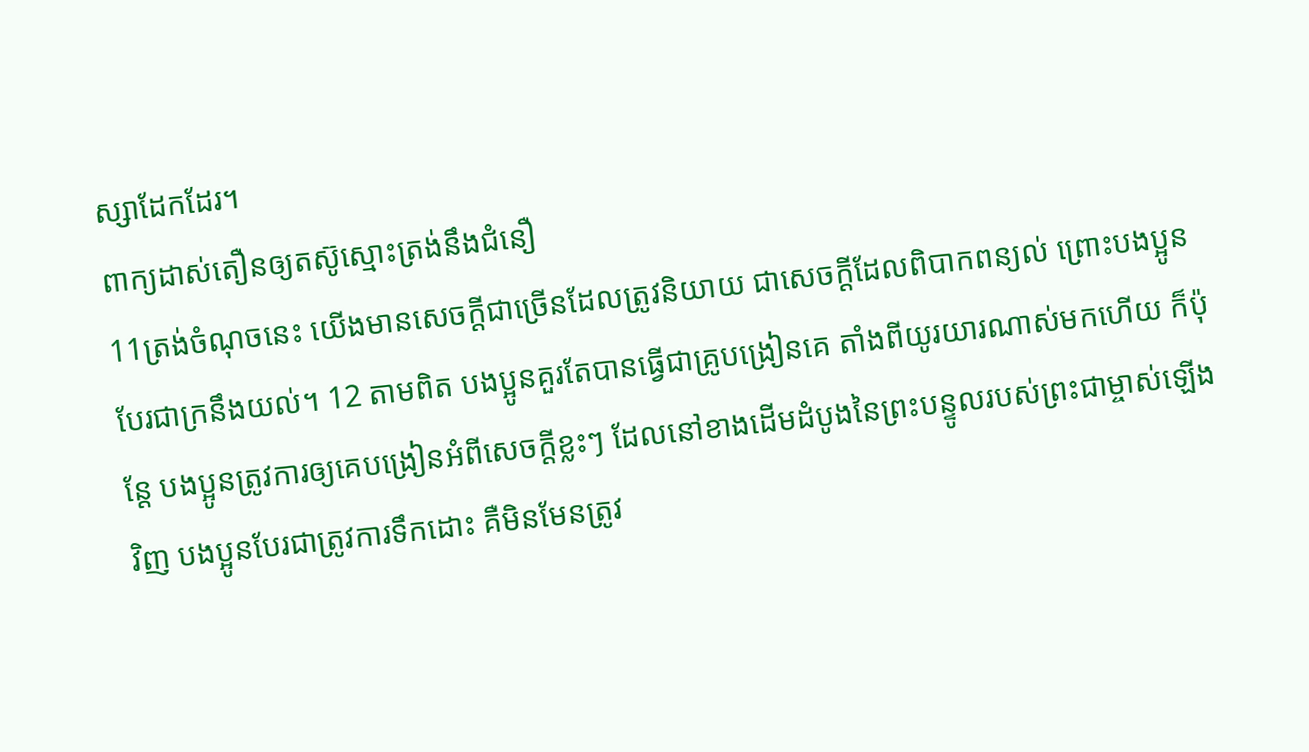ស្សាដែកដែរ។
ពាក្យដាស់តឿនឲ្យតស៊ូស្មោះត្រង់នឹងជំនឿ
11ត្រង់ចំណុចនេះ យើងមានសេចក្ដីជាច្រើនដែលត្រូវនិយាយ ជាសេចក្ដីដែលពិបាកពន្យល់ ព្រោះបងប្អូនបែរជាក្រនឹងយល់។ 12 តាមពិត បងប្អូនគួរតែបានធ្វើជាគ្រូបង្រៀនគេ តាំងពីយូរយារណាស់មកហើយ ក៏ប៉ុន្តែ បងប្អូនត្រូវការឲ្យគេបង្រៀនអំពីសេចក្ដីខ្លះៗ ដែលនៅខាងដើមដំបូងនៃព្រះបន្ទូលរបស់ព្រះជាម្ចាស់ឡើងវិញ បងប្អូនបែរជាត្រូវការទឹកដោះ គឺមិនមែនត្រូវ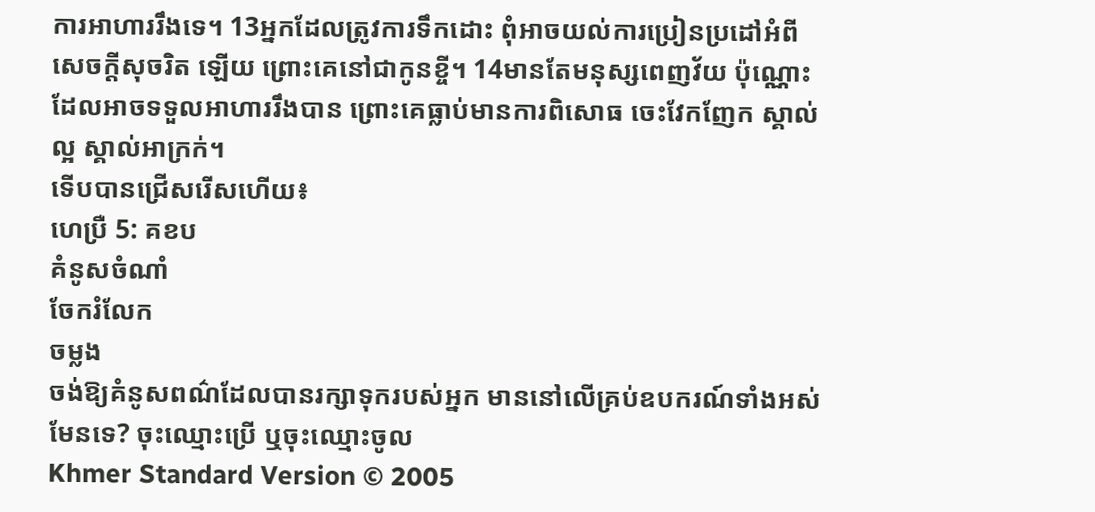ការអាហាររឹងទេ។ 13អ្នកដែលត្រូវការទឹកដោះ ពុំអាចយល់ការប្រៀនប្រដៅអំពីសេចក្ដីសុចរិត ឡើយ ព្រោះគេនៅជាកូនខ្ចី។ 14មានតែមនុស្សពេញវ័យ ប៉ុណ្ណោះ ដែលអាចទទួលអាហាររឹងបាន ព្រោះគេធ្លាប់មានការពិសោធ ចេះវែកញែក ស្គាល់ល្អ ស្គាល់អាក្រក់។
ទើបបានជ្រើសរើសហើយ៖
ហេប្រឺ 5: គខប
គំនូសចំណាំ
ចែករំលែក
ចម្លង
ចង់ឱ្យគំនូសពណ៌ដែលបានរក្សាទុករបស់អ្នក មាននៅលើគ្រប់ឧបករណ៍ទាំងអស់មែនទេ? ចុះឈ្មោះប្រើ ឬចុះឈ្មោះចូល
Khmer Standard Version © 2005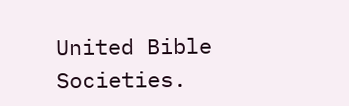United Bible Societies.